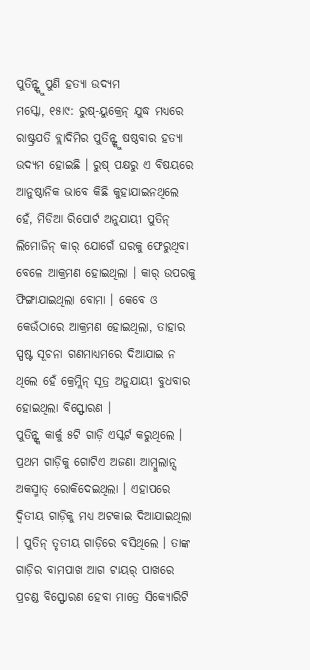ପୁତିନ୍ଙ୍କୁ ପୁଣି ହତ୍ୟା ଉଦ୍ୟମ
ମସ୍କୋ, ୧୫ା୯: ରୁଷ୍-ୟୁକ୍ରେନ୍ ଯୁଦ୍ଧ ମଧ୍ୟରେ ରାଷ୍ଟ୍ରପତି ବ୍ଲାଦିମିର ପୁତିନ୍ଙ୍କୁ ଷଷ୍ଠବାର ହତ୍ୟା ଉଦ୍ୟମ ହୋଇଛି । ରୁଷ୍ ପକ୍ଷରୁ ଏ ବିଷୟରେ ଆନୁଷ୍ଠାନିକ ଭାବେ କିଛି କୁହାଯାଇନଥିଲେ ହେଁ, ମିଡିଆ ରିପୋର୍ଟ ଅନୁଯାୟୀ ପୁତିନ୍ ଲିମୋଜିନ୍ କାର୍ ଯୋଗେଁ ଘରକୁ ଫେରୁଥିବା ବେଳେ ଆକ୍ରମଣ ହୋଇଥିଲା । କାର୍ ଉପରକୁ ଫିଙ୍ଗାଯାଇଥିଲା ବୋମା । କେବେ ଓ କେଉଁଠାରେ ଆକ୍ରମଣ ହୋଇଥିଲା, ତାହାର ସ୍ପଷ୍ଟ ସୂଚନା ଗଣମାଧ୍ୟମରେ ଦିଆଯାଇ ନ ଥିଲେ ହେଁ କ୍ରେମ୍ଲିନ୍ ସୂତ୍ର ଅନୁଯାୟୀ ବୁଧବାର ହୋଇଥିଲା ବିସ୍ଫୋରଣ ।
ପୁତିନ୍ଙ୍କ କାର୍କୁ ୫ଟି ଗାଡ଼ି ଏସ୍କର୍ଟ କରୁଥିଲେ । ପ୍ରଥମ ଗାଡ଼ିକୁ ଗୋଟିଏ ଅଜଣା ଆମ୍ବୁଲାନ୍ସ ଅକସ୍ମାତ୍ ରୋକିଦେଇଥିଲା । ଏହାପରେ ଦ୍ୱିତୀୟ ଗାଡ଼ିକୁ ମଧ୍ୟ ଅଟକାଇ ଦିଆଯାଇଥିଲା । ପୁତିନ୍ ତୃତୀୟ ଗାଡ଼ିରେ ବସିଥିଲେ । ତାଙ୍କ ଗାଡ଼ିର ବାମପାଖ ଆଗ ଟାୟର୍ ପାଖରେ ପ୍ରଚଣ୍ଡ ବିସ୍ଫୋରଣ ହେବା ମାତ୍ରେ ସିକ୍ୟୋରିଟି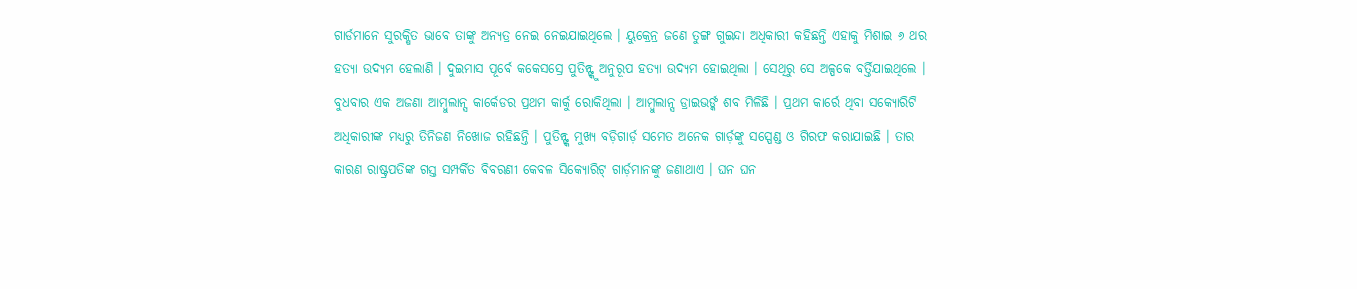ଗାର୍ଡମାନେ ସୁରକ୍ଷିତ ଭାବେ ତାଙ୍କୁ ଅନ୍ୟତ୍ର ନେଇ ନେଇଯାଇଥିଲେ । ୟୁକ୍ରେନ୍ର ଜଣେ ତୁଙ୍ଗ ଗୁଇନ୍ଦା ଅଧିକାରୀ କହିଛନ୍ତି ଏହାକୁ ମିଶାଇ ୬ ଥର ହତ୍ୟା ଉଦ୍ୟମ ହେଲାଣି । ଦୁଇମାସ ପୂର୍ବେ କକେସସ୍ରେ ପୁତିନ୍ଙ୍କୁ ଅନୁରୂପ ହତ୍ୟା ଉଦ୍ୟମ ହୋଇଥିଲା । ସେଥିରୁ ସେ ଅଳ୍ପକେ ବର୍ତ୍ତିଯାଇଥିଲେ । ବୁଧବାର ଏକ ଅଜଣା ଆମ୍ବୁଲାନ୍ସ କାର୍କେଡର ପ୍ରଥମ କାର୍କୁ ରୋକିଥିଲା । ଆମ୍ବୁଲାନ୍ସ ଡ୍ରାଇଭର୍ଙ୍କ ଶବ ମିଳିଛି । ପ୍ରଥମ କାର୍ରେ ଥିବା ସକ୍ୟୋରିଟି ଅଧିକାରୀଙ୍କ ମଧ୍ୟରୁ ତିନିଜଣ ନିଖୋଜ ରହିଛନ୍ତି । ପୁତିନ୍ଙ୍କ ମୁଖ୍ୟ ବଡ଼ିଗାର୍ଡ଼ ସମେତ ଅନେକ ଗାର୍ଡ଼ଙ୍କୁ ସସ୍ପେଣ୍ଡ ଓ ଗିରଫ କରାଯାଇଛି । ତାର କାରଣ ରାଷ୍ଟ୍ରପତିଙ୍କ ଗସ୍ତ ସମ୍ପର୍କିତ ବିବରଣୀ କେବଳ ସିକ୍ୟୋରିଟ୍ ଗାର୍ଡ଼ମାନଙ୍କୁ ଜଣାଥାଏ । ଘନ ଘନ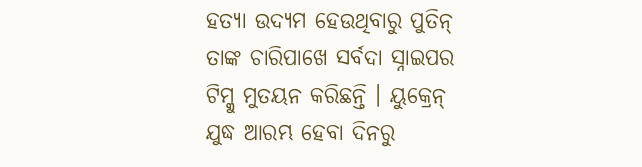ହତ୍ୟା ଉଦ୍ୟମ ହେଉଥିବାରୁ ପୁତିନ୍ ତାଙ୍କ ଚାରିପାଖେ ସର୍ବଦା ସ୍ନାଇପର ଟିମ୍କୁ ମୁତୟନ କରିଛନ୍ତି । ୟୁକ୍ରେନ୍ ଯୁଦ୍ଧ ଆରମ୍ଭ ହେବା ଦିନରୁ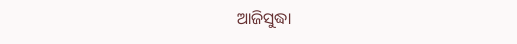ଆଜିସୁଦ୍ଧା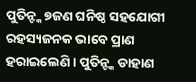ପୁତିନ୍ଙ୍କ ୭ଜଣ ଘନିଷ୍ଠ ସହଯୋଗୀ ରହସ୍ୟଜନକ ଭାବେ ପ୍ରାଣ ହରାଇଲେଣି । ପୁତିନ୍ଙ୍କ ଡାହାଣ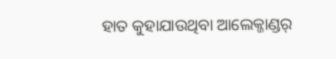ହାତ କୁହାଯାଉଥିବା ଆଲେକ୍ଜାଣ୍ଡର୍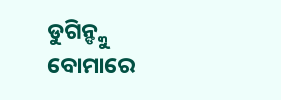ଡୁଗିନ୍ଙ୍କୁ ବୋମାରେ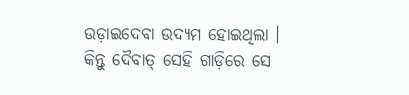ଉଡ଼ାଇଦେବା ଉଦ୍ୟମ ହୋଇଥିଲା । କିନ୍ତୁ ଦୈବାତ୍ ସେହି ଗାଡ଼ିରେ ସେ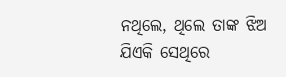ନଥିଲେ, ଥିଲେ ତାଙ୍କ ଝିଅ ଯିଏକି ସେଥିରେ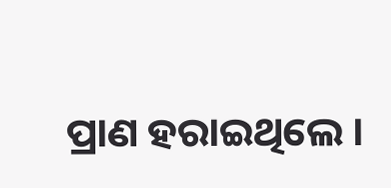ପ୍ରାଣ ହରାଇଥିଲେ ।